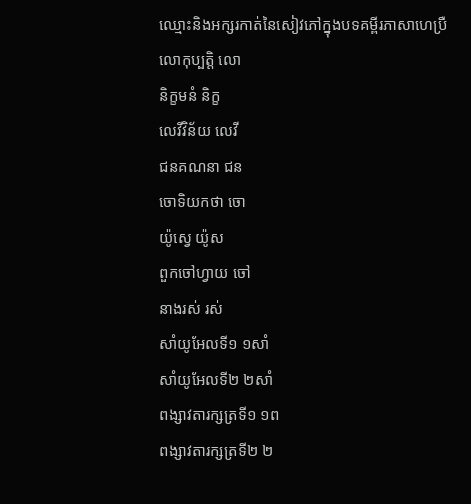ឈ្មោះនិងអក្សរកាត់នៃសៀវភៅក្នុងបទគម្ពីរភាសាហេប្រឺ
លោកុប្បត្ដិ លោ
និក្ខមនំ និក្ខ
លេវីវិន័យ លេវី
ជនគណនា ជន
ចោទិយកថា ចោ
យ៉ូស្វេ យ៉ូស
ពួកចៅហ្វាយ ចៅ
នាងរស់ រស់
សាំយូអែលទី១ ១សាំ
សាំយូអែលទី២ ២សាំ
ពង្សាវតារក្សត្រទី១ ១ព
ពង្សាវតារក្សត្រទី២ ២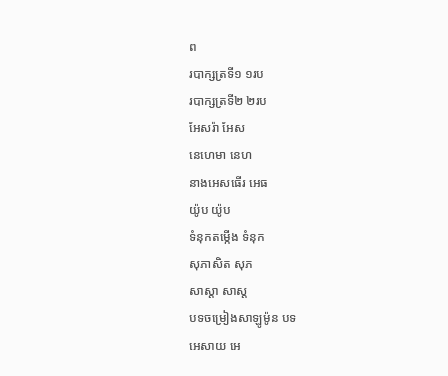ព
របាក្សត្រទី១ ១រប
របាក្សត្រទី២ ២រប
អែសរ៉ា អែស
នេហេមា នេហ
នាងអេសធើរ អេធ
យ៉ូប យ៉ូប
ទំនុកតម្កើង ទំនុក
សុភាសិត សុភ
សាស្ដា សាស្ត
បទចម្រៀងសាឡូម៉ូន បទ
អេសាយ អេ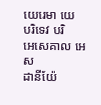យេរេមា យេ
បរិទេវ បរិ
អេសេគាល អេស
ដានីយ៉ែ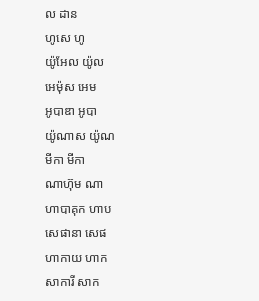ល ដាន
ហូសេ ហូ
យ៉ូអែល យ៉ូល
អេម៉ុស អេម
អូបាឌា អូបា
យ៉ូណាស យ៉ូណ
មីកា មីកា
ណាហ៊ុម ណា
ហាបាគុក ហាប
សេផានា សេផ
ហាកាយ ហាក
សាការី សាក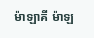ម៉ាឡាគី ម៉ាឡ